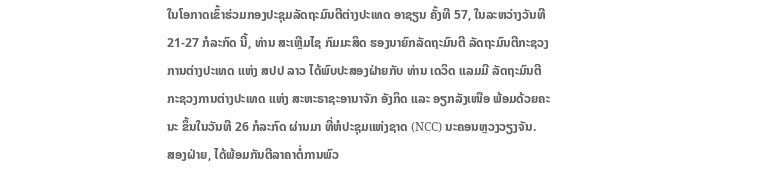ໃນໂອກາດເຂົ້າຮ່ວມກອງປະຊຸມລັດຖະມົນຕີຕ່າງປະເທດ ອາຊຽນ ຄັ້ງທີ 57, ໃນລະຫວ່າງວັນທີ 21-27 ກໍລະກົດ ນີ້, ທ່ານ ສະເຫຼີມໄຊ ກົມມະສິດ ຮອງນາຍົກລັດຖະມົນຕີ ລັດຖະມົນຕີກະຊວງການຕ່າງປະເທດ ແຫ່ງ ສປປ ລາວ ໄດ້ພົບປະສອງຝ່າຍກັບ ທ່ານ ເດວິດ ແລມມີ ລັດຖະມົນຕີກະຊວງການຕ່າງປະເທດ ແຫ່ງ ສະຫະຣາຊະອານາຈັກ ອັງກິດ ແລະ ອຽກລັງເໜືອ ພ້ອມດ້ວຍຄະນະ ຂຶ້ນໃນວັນທີ 26 ກໍລະກົດ ຜ່ານມາ ທີ່ຫໍປະຊຸມແຫ່ງຊາດ (NCC) ນະຄອນຫຼວງວຽງຈັນ.
ສອງຝ່າຍ, ໄດ້ພ້ອມກັນຕີລາຄາຕໍ່ການພົວ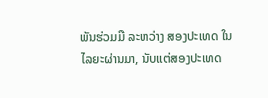ພັນຮ່ວມມື ລະຫວ່າງ ສອງປະເທດ ໃນໄລຍະຜ່ານມາ, ນັບແຕ່ສອງປະເທດ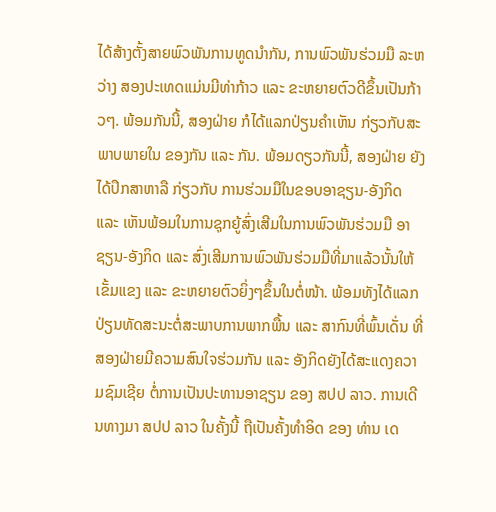ໄດ້ສ້າງຕັ້ງສາຍພົວພັນການທູດນໍາກັນ, ການພົວພັນຮ່ວມມື ລະຫວ່າງ ສອງປະເທດແມ່ນມີທ່າກ້າວ ແລະ ຂະຫຍາຍຕົວດີຂຶ້ນເປັນກ້າວໆ. ພ້ອມກັນນີ້, ສອງຝ່າຍ ກໍໄດ້ແລກປ່ຽນຄໍາເຫັນ ກ່ຽວກັບສະພາບພາຍໃນ ຂອງກັນ ແລະ ກັນ. ພ້ອມດຽວກັນນີ້, ສອງຝ່າຍ ຍັງໄດ້ປຶກສາຫາລື ກ່ຽວກັບ ການຮ່ວມມືໃນຂອບອາຊຽນ-ອັງກິດ ແລະ ເຫັນພ້ອມໃນການຊຸກຍູ້ສົ່ງເສີມໃນການພົວພັນຮ່ວມມື ອາຊຽນ-ອັງກິດ ແລະ ສົ່ງເສີມການພົວພັນຮ່ວມມືທີ່ມາແລ້ວນັ້ນໃຫ້ເຂັ້ມແຂງ ແລະ ຂະຫຍາຍຕົວຍິ່ງໆຂຶ້ນໃນຕໍ່ໜ້າ. ພ້ອມທັງໄດ້ແລກປ່ຽນທັດສະນະຕໍ່ສະພາບການພາກພື້ນ ແລະ ສາກົນທີ່ພົ້ນເດັ່ນ ທີ່ສອງຝ່າຍມີຄວາມສົນໃຈຮ່ວມກັນ ແລະ ອັງກິດຍັງໄດ້ສະແດງຄວາມຊົມເຊີຍ ຕໍ່ການເປັນປະທານອາຊຽນ ຂອງ ສປປ ລາວ. ການເດີນທາງມາ ສປປ ລາວ ໃນຄັ້ງນີ້ ຖືເປັນຄັ້ງທຳອິດ ຂອງ ທ່ານ ເດ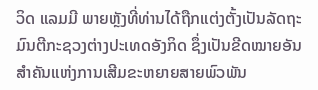ວິດ ແລມມີ ພາຍຫຼັງທີ່ທ່ານໄດ້ຖືກແຕ່ງຕັ້ງເປັນລັດຖະມົນຕີກະຊວງຕ່າງປະເທດອັງກິດ ຊຶ່ງເປັນຂີດໝາຍອັນສຳຄັນແຫ່ງການເສີມຂະຫຍາຍສາຍພົວພັນ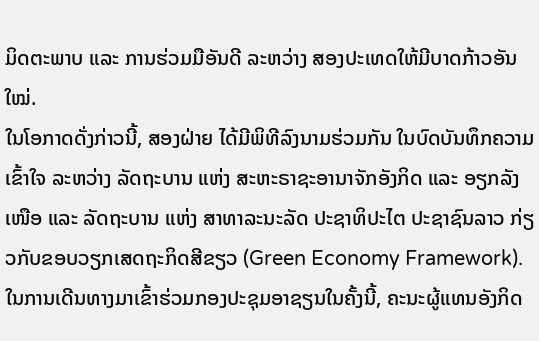ມິດຕະພາບ ແລະ ການຮ່ວມມືອັນດີ ລະຫວ່າງ ສອງປະເທດໃຫ້ມີບາດກ້າວອັນໃໝ່.
ໃນໂອກາດດັ່ງກ່າວນີ້, ສອງຝ່າຍ ໄດ້ມີພິທີລົງນາມຮ່ວມກັນ ໃນບົດບັນທຶກຄວາມເຂົ້າໃຈ ລະຫວ່າງ ລັດຖະບານ ແຫ່ງ ສະຫະຣາຊະອານາຈັກອັງກິດ ແລະ ອຽກລັງເໜືອ ແລະ ລັດຖະບານ ແຫ່ງ ສາທາລະນະລັດ ປະຊາທິປະໄຕ ປະຊາຊົນລາວ ກ່ຽວກັບຂອບວຽກເສດຖະກິດສີຂຽວ (Green Economy Framework). ໃນການເດີນທາງມາເຂົ້າຮ່ວມກອງປະຊຸມອາຊຽນໃນຄັ້ງນີ້, ຄະນະຜູ້ແທນອັງກິດ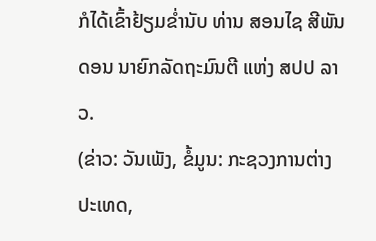ກໍໄດ້ເຂົ້າຢ້ຽມຂໍ່ານັບ ທ່ານ ສອນໄຊ ສີພັນດອນ ນາຍົກລັດຖະມົນຕີ ແຫ່ງ ສປປ ລາວ.
(ຂ່າວ: ວັນເພັງ, ຂໍ້ມູນ: ກະຊວງການຕ່າງປະເທດ,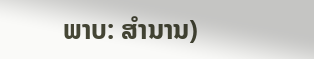ພາບ: ສໍານານ)